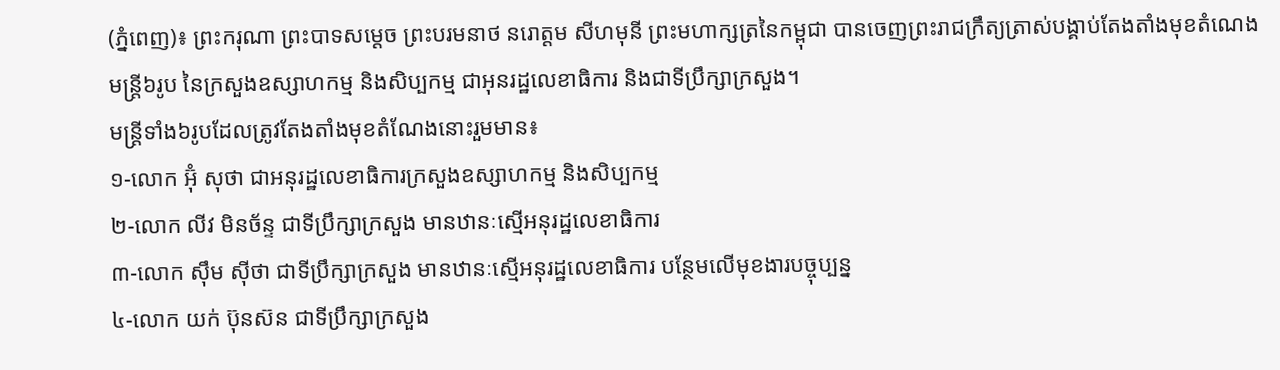(ភ្នំពេញ)៖ ព្រះករុណា ព្រះបាទសម្ដេច ព្រះបរមនាថ នរោត្ដម សីហមុនី ព្រះមហាក្សត្រនៃកម្ពុជា បានចេញព្រះរាជក្រឹត្យត្រាស់បង្គាប់តែងតាំងមុខតំណេងមន្ត្រី៦រូប នៃក្រសួងឧស្សាហកម្ម និងសិប្បកម្ម ជាអុនរដ្ឋលេខាធិការ និងជាទីប្រឹក្សាក្រសួង។
មន្ត្រីទាំង៦រូបដែលត្រូវតែងតាំងមុខតំណែងនោះរួមមាន៖
១-លោក អ៊ុំ សុថា ជាអនុរដ្ឋលេខាធិការក្រសួងឧស្សាហកម្ម និងសិប្បកម្ម
២-លោក លីវ មិនច័ន្ទ ជាទីប្រឹក្សាក្រសួង មានឋានៈស្មើអនុរដ្ឋលេខាធិការ
៣-លោក ស៊ឹម ស៊ីថា ជាទីប្រឹក្សាក្រសួង មានឋានៈស្មើអនុរដ្ឋលេខាធិការ បន្ថែមលើមុខងារបច្ចុប្បន្ន
៤-លោក យក់ ប៊ុនស៊ន ជាទីប្រឹក្សាក្រសួង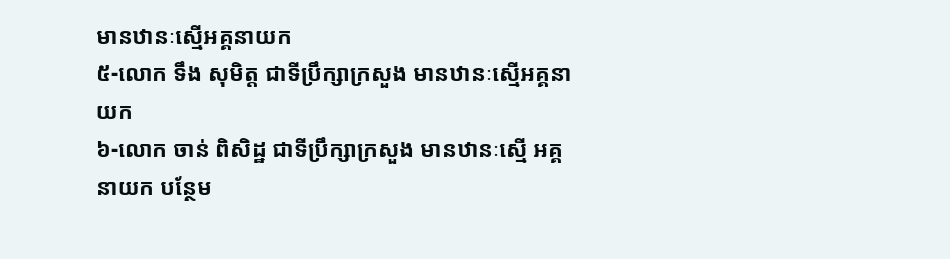មានឋានៈស្មើអគ្គនាយក
៥-លោក ទឹង សុមិត្ត ជាទីប្រឹក្សាក្រសួង មានឋានៈស្មើអគ្គនាយក
៦-លោក ចាន់ ពិសិដ្ឋ ជាទីប្រឹក្សាក្រសួង មានឋានៈស្មើ អគ្គនាយក បន្ថែម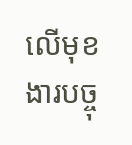លើមុខងារបច្ចុ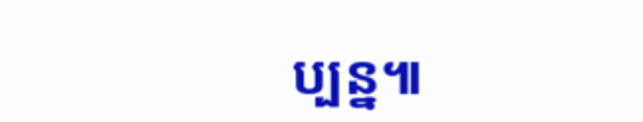ប្បន្ន៕